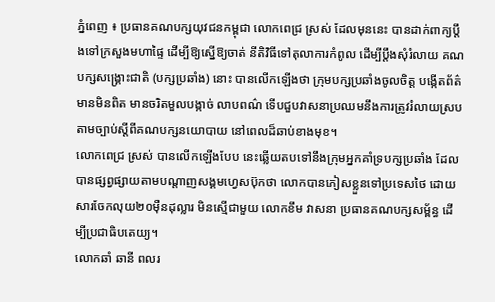ភ្នំពេញ ៖ ប្រធានគណបក្សយុវជនកម្ពុជា លោកពេជ្រ ស្រស់ ដែលមុននេះ បានដាក់ពាក្យប្តឹងទៅក្រសួងមហាផ្ទៃ ដើម្បីឱ្យស្នើឱ្យចាត់ នីតិវិធីទៅតុលាការកំពូល ដើម្បីប្តឹងសុំរំលាយ គណបក្សសង្គ្រោះជាតិ (បក្សប្រឆាំង) នោះ បានលើកឡើងថា ក្រុមបក្សប្រឆាំងចូលចិត្ត បង្កើតព័ត៌មានមិនពិត មានចរិតមួលបង្កាច់ លាបពណ៌ ទើបជួបវាសនាប្រឈមនឹងការត្រូវរំលាយស្របតាមច្បាប់ស្តីពីគណបក្សនយោបាយ នៅពេលដ៏ឆាប់ខាងមុខ។
លោកពេជ្រ ស្រស់ បានលើកឡើងបែប នេះឆ្លើយតបទៅនឹងក្រុមអ្នកគាំទ្របក្សប្រឆាំង ដែលបានផ្សព្វផ្សាយតាមបណ្តាញសង្គមហ្វេសប៊ុកថា លោកបានភៀសខ្លួនទៅប្រទេសថៃ ដោយ សារចែកលុយ២០ម៉ឺនដុល្លារ មិនស្មើជាមួយ លោកខឹម វាសនា ប្រធានគណបក្សសម្ព័ន្ធ ដើម្បីប្រជាធិបតេយ្យ។
លោកឆាំ ឆានី ពលរ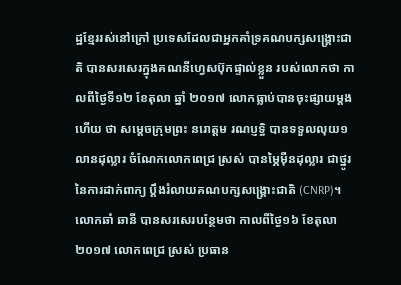ដ្ឋខ្មែររស់នៅក្រៅ ប្រទេសដែលជាអ្នកគាំទ្រគណបក្សសង្គ្រោះជាតិ បានសរសេរក្នុងគណនីហ្វេសប៊ុកផ្ទាល់ខ្លួន របស់លោកថា កាលពីថ្ងៃទី១២ ខែតុលា ឆ្នាំ ២០១៧ លោកធ្លាប់បានចុះផ្សាយម្តងហើយ ថា សម្តេចក្រុមព្រះ នរោត្តម រណប្ញទ្ធិ បានទទួលលុយ១លានដុល្លារ ចំណែកលោកពេជ្រ ស្រស់ បានម្ភៃម៉ឺនដុល្លារ ជាថ្នូរនៃការដាក់ពាក្យ ប្តឹងរំលាយគណបក្សសង្គ្រោះជាតិ (CNRP)។
លោកឆាំ ឆានី បានសរសេរបន្ថែមថា កាលពីថ្ងៃ១៦ ខែតុលា ២០១៧ លោកពេជ្រ ស្រស់ ប្រធាន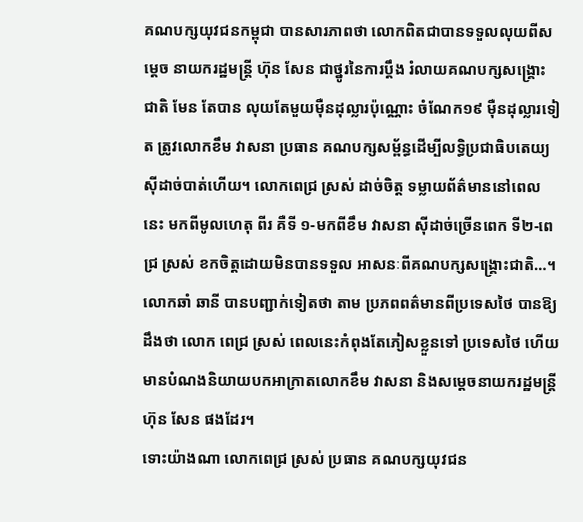គណបក្សយុវជនកម្ពុជា បានសារភាពថា លោកពិតជាបានទទួលលុយពីសម្តេច នាយករដ្ឋមន្ត្រី ហ៊ុន សែន ជាថ្នូរនៃការប្តឹង រំលាយគណបក្សសង្គ្រោះជាតិ មែន តែបាន លុយតែមួយម៉ឺនដុល្លារប៉ុណ្ណោះ ចំណែក១៩ ម៉ឺនដុល្លារទៀត ត្រូវលោកខឹម វាសនា ប្រធាន គណបក្សសម្ព័ន្ធដើម្បីលទ្ធិប្រជាធិបតេយ្យស៊ីដាច់បាត់ហើយ។ លោកពេជ្រ ស្រស់ ដាច់ចិត្ត ទម្លាយព័ត៌មាននៅពេលនេះ មកពីមូលហេតុ ពីរ គឺទី ១-មកពីខឹម វាសនា ស៊ីដាច់ច្រើនពេក ទី២-ពេជ្រ ស្រស់ ខកចិត្តដោយមិនបានទទួល អាសនៈពីគណបក្សសង្គ្រោះជាតិ…។
លោកឆាំ ឆានី បានបញ្ជាក់ទៀតថា តាម ប្រភពពត៌មានពីប្រទេសថៃ បានឱ្យដឹងថា លោក ពេជ្រ ស្រស់ ពេលនេះកំពុងតែភៀសខ្លួនទៅ ប្រទេសថៃ ហើយមានបំណងនិយាយបកអាក្រាតលោកខឹម វាសនា និងសម្តេចនាយករដ្ឋមន្ត្រី ហ៊ុន សែន ផងដែរ។
ទោះយ៉ាងណា លោកពេជ្រ ស្រស់ ប្រធាន គណបក្សយុវជន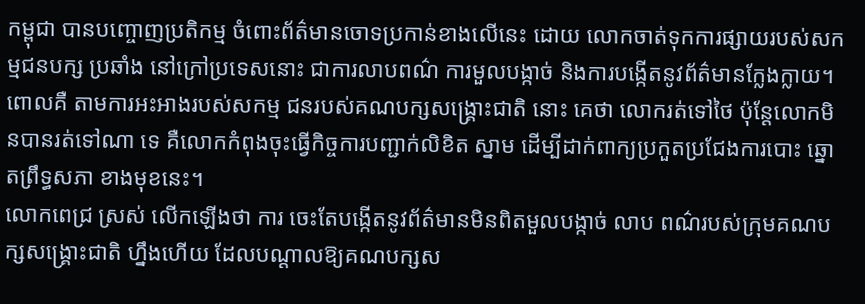កម្ពុជា បានបញ្ចោញប្រតិកម្ម ចំពោះព័ត៌មានចោទប្រកាន់ខាងលើនេះ ដោយ លោកចាត់ទុកការផ្សាយរបស់សកម្មជនបក្ស ប្រឆាំង នៅក្រៅប្រទេសនោះ ជាការលាបពណ៌ ការមួលបង្កាច់ និងការបង្កើតនូវព័ត៌មានក្លែងក្លាយ។ ពោលគឺ តាមការអះអាងរបស់សកម្ម ជនរបស់គណបក្សសង្គ្រោះជាតិ នោះ គេថា លោករត់ទៅថៃ ប៉ុន្តែលោកមិនបានរត់ទៅណា ទេ គឺលោកកំពុងចុះធ្វើកិច្ចការបញ្ជាក់លិខិត ស្នាម ដើម្បីដាក់ពាក្យប្រកួតប្រជែងការបោះ ឆ្នោតព្រឹទ្ធសភា ខាងមុខនេះ។
លោកពេជ្រ ស្រស់ លើកឡើងថា ការ ចេះតែបង្កើតនូវព័ត៌មានមិនពិតមួលបង្កាច់ លាប ពណ៌របស់ក្រុមគណបក្សសង្គ្រោះជាតិ ហ្នឹងហើយ ដែលបណ្តាលឱ្យគណបក្សស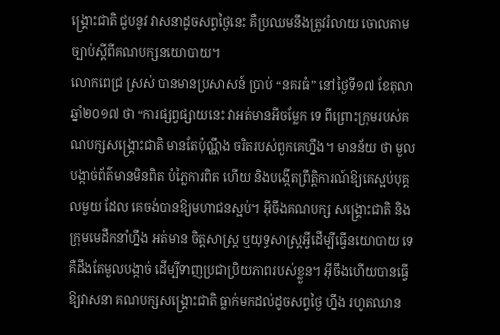ង្គ្រោះជាតិ ជួបនូវ វាសនាដូចសព្វថ្ងៃនេះ គឺប្រឈមនឹងត្រូវរំលាយ ចោលតាមច្បាប់ស្តីពីគណបក្សនយោបាយ។
លោកពេជ្រ ស្រស់ បានមានប្រសាសន៍ ប្រាប់ “នគរធំ” នៅថ្ងៃទី១៧ ខែតុលា ឆ្នាំ២០១៧ ថា “ការផ្សព្វផ្សាយនេះ វាអត់មានអីចម្លែក ទេ ពីព្រោះក្រុមរបស់គណបក្សសង្គ្រោះជាតិ មានតែប៉ុណ្ណឹង ចរិតរបស់ពួកគេហ្នឹង។ មានន័យ ថា មួលបង្កាច់ព័ត៌មានមិនពិត បំភ្លៃការពិត ហើយ និងបង្កើតព្រឹត្តិការណ៍ឱ្យគេស្អប់បុគ្គលមួយ ដែល គេចង់បានឱ្យមហាជនស្អប់។ អ៊ីចឹងគណបក្ស សង្គ្រោះជាតិ និងក្រុមមេដឹកនាំហ្នឹង អត់មាន ចិត្តសាស្ត្រ ឬយុទ្ធសាស្ត្រអ្វីដើម្បីធ្វើនយោបាយ ទេ គឺដឹងតែមួលបង្កាច់ ដើម្បីទាញប្រជាប្រិយភាពរបស់ខ្លួន។ អ៊ីចឹងហើយបានធ្វើឱ្យវាសនា គណបក្សសង្គ្រោះជាតិ ធ្លាក់មកដល់ដូចសព្វថ្ងៃ ហ្នឹង រហូតឈាន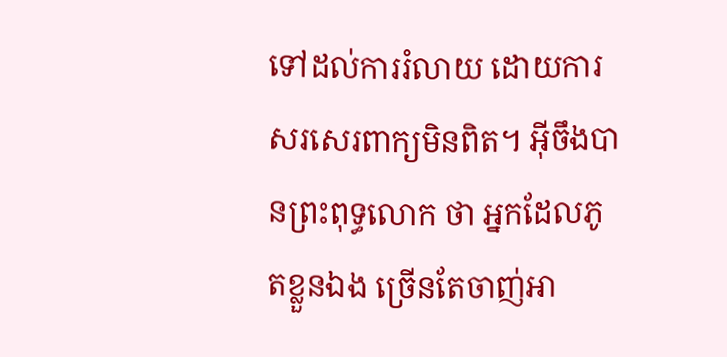ទៅដល់ការរំលាយ ដោយការ សរសេរពាក្យមិនពិត។ អ៊ីចឹងបានព្រះពុទ្ធលោក ថា អ្នកដែលភូតខ្លួនឯង ច្រើនតែចាញ់អា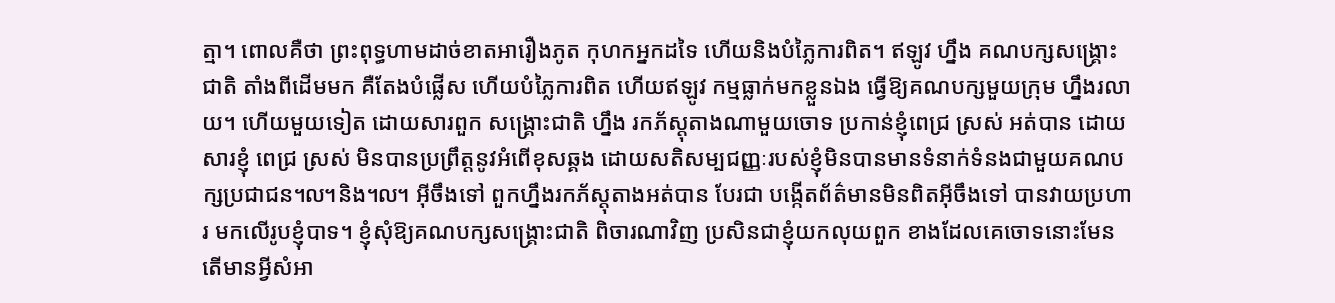ត្មា។ ពោលគឺថា ព្រះពុទ្ធហាមដាច់ខាតអារឿងភូត កុហកអ្នកដទៃ ហើយនិងបំភ្លៃការពិត។ ឥឡូវ ហ្នឹង គណបក្សសង្គ្រោះជាតិ តាំងពីដើមមក គឺតែងបំផ្លើស ហើយបំភ្លៃការពិត ហើយឥឡូវ កម្មធ្លាក់មកខ្លួនឯង ធ្វើឱ្យគណបក្សមួយក្រុម ហ្នឹងរលាយ។ ហើយមួយទៀត ដោយសារពួក សង្គ្រោះជាតិ ហ្នឹង រកភ័ស្តុតាងណាមួយចោទ ប្រកាន់ខ្ញុំពេជ្រ ស្រស់ អត់បាន ដោយសារខ្ញុំ ពេជ្រ ស្រស់ មិនបានប្រព្រឹត្តនូវអំពើខុសឆ្គង ដោយសតិសម្បជញ្ញៈរបស់ខ្ញុំមិនបានមានទំនាក់ទំនងជាមួយគណបក្សប្រជាជន៘និង៘ អ៊ីចឹងទៅ ពួកហ្នឹងរកភ័ស្តុតាងអត់បាន បែរជា បង្កើតព័ត៌មានមិនពិតអ៊ីចឹងទៅ បានវាយប្រហារ មកលើរូបខ្ញុំបាទ។ ខ្ញុំសុំឱ្យគណបក្សសង្គ្រោះជាតិ ពិចារណាវិញ ប្រសិនជាខ្ញុំយកលុយពួក ខាងដែលគេចោទនោះមែន តើមានអ្វីសំអា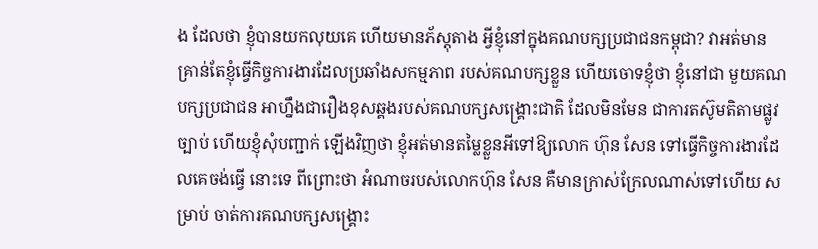ង ដែលថា ខ្ញុំបានយកលុយគេ ហើយមានភ័ស្តុតាង អ្វីខ្ញុំនៅក្នុងគណបក្សប្រជាជនកម្ពុជា? វាអត់មាន គ្រាន់តែខ្ញុំធ្វើកិច្ចការងារដែលប្រឆាំងសកម្មភាព របស់គណបក្សខ្លួន ហើយចោទខ្ញុំថា ខ្ញុំនៅជា មួយគណបក្សប្រជាជន អាហ្នឹងជារឿងខុសឆ្គងរបស់គណបក្សសង្គ្រោះជាតិ ដែលមិនមែន ជាការតស៊ូមតិតាមផ្លូវច្បាប់ ហើយខ្ញុំសុំបញ្ជាក់ ឡើងវិញថា ខ្ញុំអត់មានតម្លៃខ្លួនអីទៅឱ្យលោក ហ៊ុន សែន ទៅធ្វើកិច្ចការងារដែលគេចង់ធ្វើ នោះទេ ពីព្រោះថា អំណាចរបស់លោកហ៊ុន សែន គឺមានក្រាស់ក្រែលណាស់ទៅហើយ សម្រាប់ ចាត់ការគណបក្សសង្គ្រោះ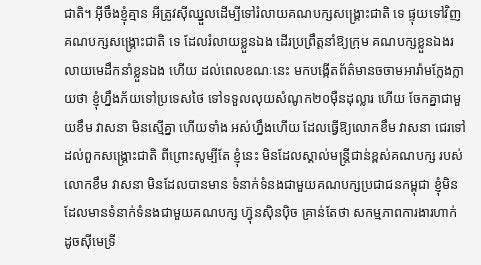ជាតិ។ អ៊ីចឹងខ្ញុំគ្មាន អីត្រូវស៊ីឈ្នួលដើម្បីទៅរំលាយគណបក្សសង្គ្រោះជាតិ ទេ ផ្ទុយទៅវិញ គណបក្សសង្គ្រោះជាតិ ទេ ដែលរំលាយខ្លួនឯង ដើរប្រព្រឹត្តនាំឱ្យក្រុម គណបក្សខ្លួនឯងរលាយមេដឹកនាំខ្លួនឯង ហើយ ដល់ពេលខណៈនេះ មកបង្កើតព័ត៌មានចចាមអារ៉ាមក្លែងក្លាយថា ខ្ញុំហ្នឹងភ័យទៅប្រទេសថៃ ទៅទទួលលុយសំណូក២០ម៉ឺនដុល្លារ ហើយ ចែកគ្នាជាមួយខឹម វាសនា មិនស្មើគ្នា ហើយទាំង អស់ហ្នឹងហើយ ដែលធ្វើឱ្យលោកខឹម វាសនា ជេរទៅដល់ពួកសង្គ្រោះជាតិ ពីព្រោះសូម្បីតែ ខ្ញុំនេះ មិនដែលស្គាល់មន្ត្រីជាន់ខ្ពស់គណបក្ស របស់លោកខឹម វាសនា មិនដែលបានមាន ទំនាក់ទំនងជាមួយគណបក្សប្រជាជនកម្ពុជា ខ្ញុំមិនដែលមានទំនាក់ទំនងជាមួយគណបក្ស ហ៊្វុនស៊ិនប៉ិច គ្រាន់តែថា សកម្មភាពការងារហាក់ ដូចស៊ីមេទ្រី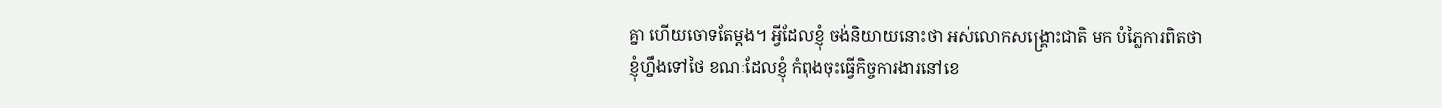គ្នា ហើយចោទតែម្តង។ អ្វីដែលខ្ញុំ ចង់និយាយនោះថា អស់លោកសង្គ្រោះជាតិ មក បំភ្លៃការពិតថា ខ្ញុំហ្នឹងទៅថៃ ខណៈដែលខ្ញុំ កំពុងចុះធ្វើកិច្ចការងារនៅខេ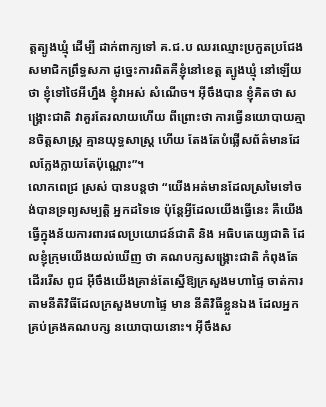ត្តត្បូងឃ្មុំ ដើម្បី ដាក់ពាក្យទៅ គ.ជ.ប ឈរឈ្មោះប្រកួតប្រជែង សមាជិកព្រឹទ្ធសភា ដូច្នេះការពិតគឺខ្ញុំនៅខេត្ត ត្បូងឃ្មុំ នៅឡើយថា ខ្ញុំទៅថៃអីហ្នឹង ខ្ញុំវាអស់ សំណើច។ អ៊ីចឹងបាន ខ្ញុំគិតថា សង្គ្រោះជាតិ វាគួរតែរលាយហើយ ពីព្រោះថា ការធ្វើនយោបាយគ្មានចិត្តសាស្ត្រ គ្មានយុទ្ធសាស្ត្រ ហើយ តែងតែបំផ្លើសព័ត៌មានដែលក្លែងក្លាយតែប៉ុណ្ណោះ”។
លោកពេជ្រ ស្រស់ បានបន្តថា “យើងអត់មានដែលស្រមៃទៅចង់បានទ្រព្យសម្បត្តិ អ្នកដទៃទេ ប៉ុន្តែអ្វីដែលយើងធ្វើនេះ គឺយើង ធ្វើក្នុងន័យការពារផលប្រយោជន៍ជាតិ និង អធិបតេយ្យជាតិ ដែលខ្ញុំក្រុមយើងយល់ឃើញ ថា គណបក្សសង្គ្រោះជាតិ កំពុងតែដើររើស ពូជ អ៊ីចឹងយើងគ្រាន់តែស្នើឱ្យក្រសួងមហាផ្ទៃ ចាត់ការតាមនីតិវិធីដែលក្រសួងមហាផ្ទៃ មាន នីតិវិធីខ្លួនឯង ដែលអ្នកគ្រប់គ្រងគណបក្ស នយោបាយនោះ។ អ៊ីចឹងស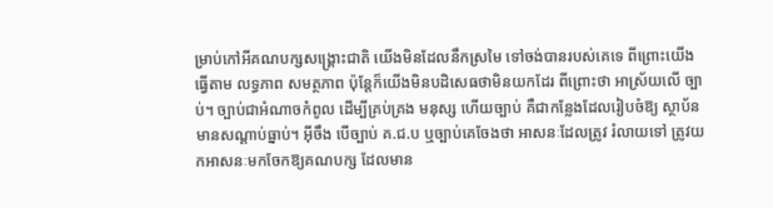ម្រាប់កៅអីគណបក្សសង្គ្រោះជាតិ យើងមិនដែលនឹកស្រមៃ ទៅចង់បានរបស់គេទេ ពីព្រោះយើងធ្វើតាម លទ្ធភាព សមត្ថភាព ប៉ុន្តែក៏យើងមិនបដិសេធថាមិនយកដែរ ពីព្រោះថា អាស្រ័យលើ ច្បាប់។ ច្បាប់ជាអំណាចកំពូល ដើម្បីគ្រប់គ្រង មនុស្ស ហើយច្បាប់ គឺជាកន្លែងដែលរៀបចំឱ្យ ស្ថាប័នមានសណ្តាប់ធ្នាប់។ អ៊ីចឹង បើច្បាប់ គ.ជ.ប ឬច្បាប់គេចែងថា អាសនៈដែលត្រូវ រំលាយទៅ ត្រូវយកអាសនៈមកចែកឱ្យគណបក្ស ដែលមាន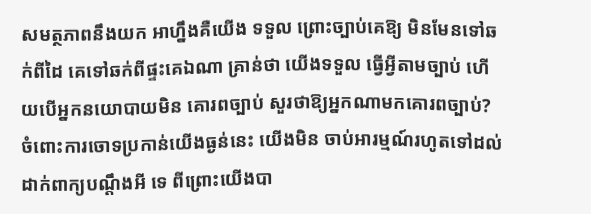សមត្ថភាពនឹងយក អាហ្នឹងគឺយើង ទទួល ព្រោះច្បាប់គេឱ្យ មិនមែនទៅឆក់ពីដៃ គេទៅឆក់ពីផ្ទះគេឯណា គ្រាន់ថា យើងទទួល ធ្វើអ្វីតាមច្បាប់ ហើយបើអ្នកនយោបាយមិន គោរពច្បាប់ សួរថាឱ្យអ្នកណាមកគោរពច្បាប់? ចំពោះការចោទប្រកាន់យើងធ្ងន់នេះ យើងមិន ចាប់អារម្មណ៍រហូតទៅដល់ដាក់ពាក្យបណ្តឹងអី ទេ ពីព្រោះយើងបា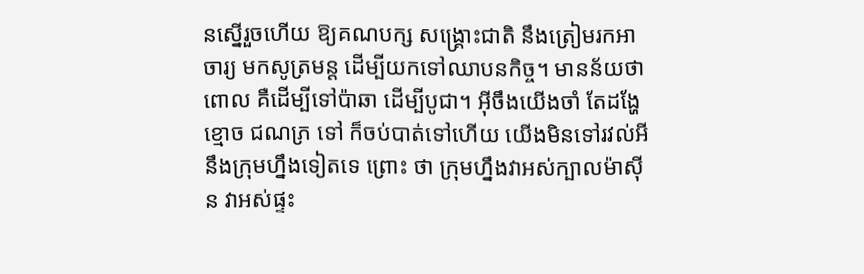នស្នើរួចហើយ ឱ្យគណបក្ស សង្គ្រោះជាតិ នឹងត្រៀមរកអាចារ្យ មកសូត្រមន្ត ដើម្បីយកទៅឈាបនកិច្ច។ មានន័យថា ពោល គឺដើម្បីទៅប៉ាឆា ដើម្បីបូជា។ អ៊ីចឹងយើងចាំ តែដង្ហែខ្មោច ជណភ្រ ទៅ ក៏ចប់បាត់ទៅហើយ យើងមិនទៅរវល់អីនឹងក្រុមហ្នឹងទៀតទេ ព្រោះ ថា ក្រុមហ្នឹងវាអស់ក្បាលម៉ាស៊ីន វាអស់ផ្ទះ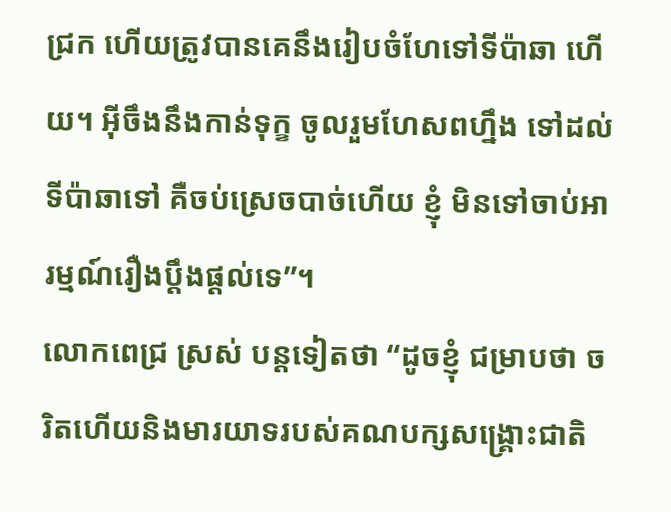ជ្រក ហើយត្រូវបានគេនឹងរៀបចំហែទៅទីប៉ាឆា ហើយ។ អ៊ីចឹងនឹងកាន់ទុក្ខ ចូលរួមហែសពហ្នឹង ទៅដល់ទីប៉ាឆាទៅ គឺចប់ស្រេចបាច់ហើយ ខ្ញុំ មិនទៅចាប់អារម្មណ៍រឿងប្តឹងផ្តល់ទេ”។
លោកពេជ្រ ស្រស់ បន្តទៀតថា “ដូចខ្ញុំ ជម្រាបថា ចរិតហើយនិងមារយាទរបស់គណបក្សសង្គ្រោះជាតិ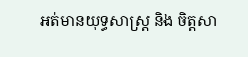អត់មានយុទ្ធសាស្ត្រ និង ចិត្តសា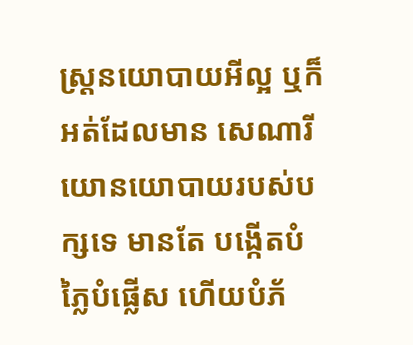ស្ត្រនយោបាយអីល្អ ឬក៏អត់ដែលមាន សេណារីយោនយោបាយរបស់បក្សទេ មានតែ បង្កើតបំភ្លៃបំផ្លើស ហើយបំភ័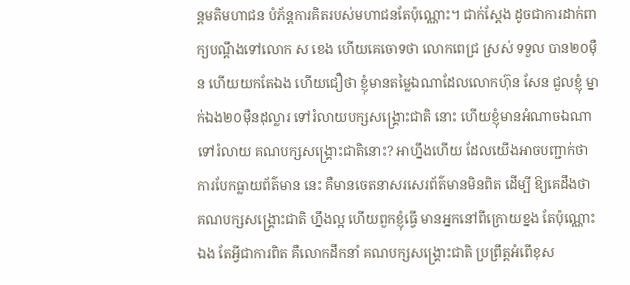ន្តមតិមហាជន បំភ័ន្តការគិតរបស់មហាជនតែប៉ុណ្ណោះ។ ជាក់ស្តែង ដូចជាការដាក់ពាក្យបណ្តឹងទៅលោក ស ខេង ហើយគេចោទថា លោកពេជ្រ ស្រស់ ទទួល បាន២០ម៉ឺន ហើយយកតែឯង ហើយជឿថា ខ្ញុំមានតម្លៃឯណាដែលលោកហ៊ុន សែន ជួលខ្ញុំ ម្នាក់ឯង២០ម៉ឺនដុល្លារ ទៅរំលាយបក្សសង្គ្រោះជាតិ នោះ ហើយខ្ញុំមានអំណាចឯណាទៅរំលាយ គណបក្សសង្គ្រោះជាតិនោះ? អាហ្នឹងហើយ ដែលយើងអាចបញ្ជាក់ថា ការបែកធ្លាយព័ត៌មាន នេះ គឺមានចេតនាសរសេរព័ត៌មានមិនពិត ដើម្បី ឱ្យគេដឹងថា គណបក្សសង្គ្រោះជាតិ ហ្នឹងល្អ ហើយពួកខ្ញុំធ្វើ មានអ្នកនៅពីក្រោយខ្នង តែប៉ុណ្ណោះឯង តែអ្វីជាការពិត គឺលោកដឹកនាំ គណបក្សសង្គ្រោះជាតិ ប្រព្រឹត្តអំពើខុស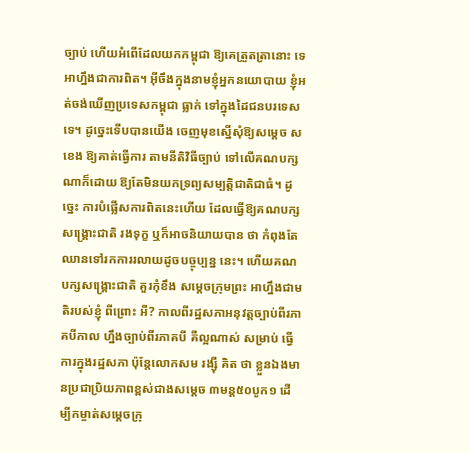ច្បាប់ ហើយអំពើដែលយកកម្ពុជា ឱ្យគេត្រួតត្រានោះ ទេ អាហ្នឹងជាការពិត។ អ៊ីចឹងក្នុងនាមខ្ញុំអ្នកនយោបាយ ខ្ញុំអត់ចង់ឃើញប្រទេសកម្ពុជា ធ្លាក់ ទៅក្នុងដៃជនបរទេសទេ។ ដូច្នេះទើបបានយើង ចេញមុខស្នើសុំឱ្យសម្តេច ស ខេង ឱ្យគាត់ធ្វើការ តាមនីតិវិធីច្បាប់ ទៅលើគណបក្សណាក៏ដោយ ឱ្យតែមិនយកទ្រព្យសម្បត្តិជាតិជាធំ។ ដូច្នេះ ការបំផ្លើសការពិតនេះហើយ ដែលធ្វើឱ្យគណបក្សសង្គ្រោះជាតិ រងទុក្ខ ឬក៏អាចនិយាយបាន ថា កំពុងតែឈានទៅរកការរលាយដូចបច្ចុប្បន្ន នេះ។ ហើយគណបក្សសង្គ្រោះជាតិ គួរកុំខឹង សម្តេចក្រុមព្រះ អាហ្នឹងជាមតិរបស់ខ្ញុំ ពីព្រោះ អី? កាលពីរដ្ឋសភាអនុវត្តច្បាប់ពីរភាគបីកាល ហ្នឹងច្បាប់ពីរភាគបី គឺល្អណាស់ សម្រាប់ ធ្វើការក្នុងរដ្ឋសភា ប៉ុន្តែលោកសម រង្ស៊ី គិត ថា ខ្លួនឯងមានប្រជាប្រិយភាពខ្ពស់ជាងសម្តេច ៣មន្ត៥០បូក១ ដើម្បីកម្ចាត់សម្តេចក្រុ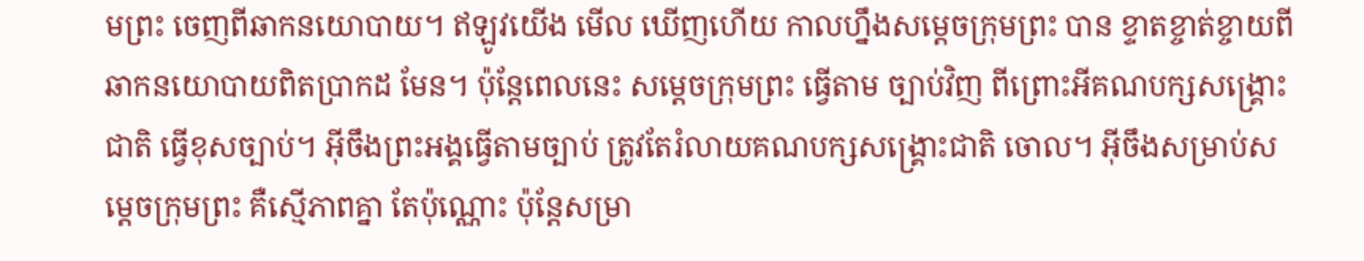មព្រះ ចេញពីឆាកនយោបាយ។ ឥឡូវយើង មើល ឃើញហើយ កាលហ្នឹងសម្តេចក្រុមព្រះ បាន ខ្ទាតខ្ចាត់ខ្ចាយពីឆាកនយោបាយពិតប្រាកដ មែន។ ប៉ុន្តែពេលនេះ សម្តេចក្រុមព្រះ ធ្វើតាម ច្បាប់វិញ ពីព្រោះអីគណបក្សសង្គ្រោះជាតិ ធ្វើខុសច្បាប់។ អ៊ីចឹងព្រះអង្គធ្វើតាមច្បាប់ ត្រូវតែរំលាយគណបក្សសង្គ្រោះជាតិ ចោល។ អ៊ីចឹងសម្រាប់សម្តេចក្រុមព្រះ គឺស្មើភាពគ្នា តែប៉ុណ្ណោះ ប៉ុន្តែសម្រា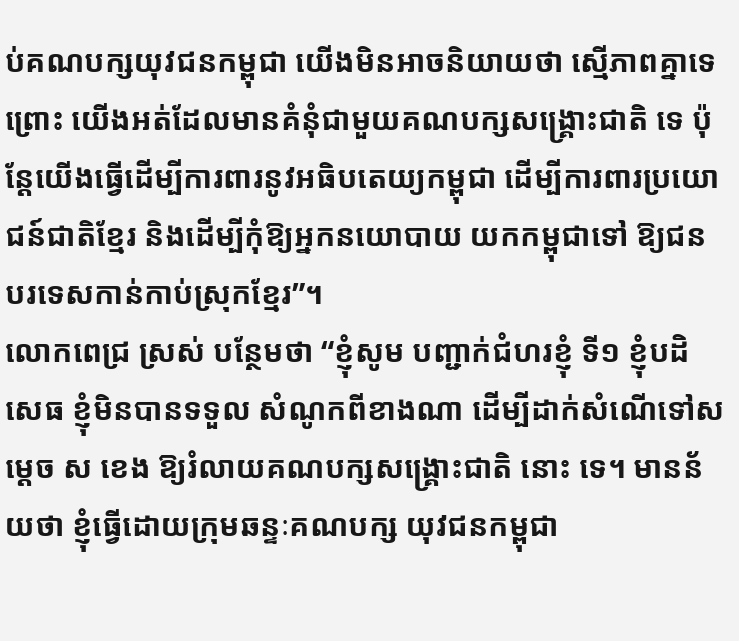ប់គណបក្សយុវជនកម្ពុជា យើងមិនអាចនិយាយថា ស្មើភាពគ្នាទេ ព្រោះ យើងអត់ដែលមានគំនុំជាមួយគណបក្សសង្គ្រោះជាតិ ទេ ប៉ុន្តែយើងធ្វើដើម្បីការពារនូវអធិបតេយ្យកម្ពុជា ដើម្បីការពារប្រយោជន៍ជាតិខ្មែរ និងដើម្បីកុំឱ្យអ្នកនយោបាយ យកកម្ពុជាទៅ ឱ្យជនបរទេសកាន់កាប់ស្រុកខ្មែរ”។
លោកពេជ្រ ស្រស់ បន្ថែមថា “ខ្ញុំសូម បញ្ជាក់ជំហរខ្ញុំ ទី១ ខ្ញុំបដិសេធ ខ្ញុំមិនបានទទួល សំណូកពីខាងណា ដើម្បីដាក់សំណើទៅសម្តេច ស ខេង ឱ្យរំលាយគណបក្សសង្គ្រោះជាតិ នោះ ទេ។ មានន័យថា ខ្ញុំធ្វើដោយក្រុមឆន្ទៈគណបក្ស យុវជនកម្ពុជា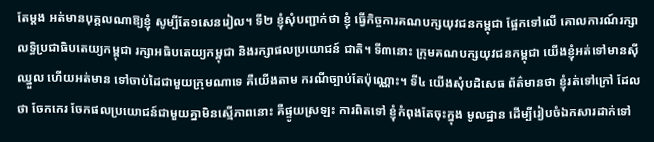តែម្តង អត់មានបុគ្គលណាឱ្យខ្ញុំ សូម្បីតែ១សេនរៀល។ ទី២ ខ្ញុំសុំបញ្ជាក់ថា ខ្ញុំ ធ្វើកិច្ចការគណបក្សយុវជនកម្ពុជា ផ្អែកទៅលើ គោលការណ៍រក្សាលទ្ធិប្រជាធិបតេយ្យកម្ពុជា រក្សាអធិបតេយ្យកម្ពុជា និងរក្សាផលប្រយោជន៍ ជាតិ។ ទី៣នោះ ក្រុមគណបក្សយុវជនកម្ពុជា យើងខ្ញុំអត់ទៅមានស៊ីឈ្នួល ហើយអត់មាន ទៅចាប់ដៃជាមួយក្រុមណាទេ គឺយើងតាម ករណីច្បាប់តែប៉ុណ្ណោះ។ ទី៤ យើងសុំបដិសេធ ព័ត៌មានថា ខ្ញុំរត់ទៅក្រៅ ដែលថា ចែកកេរ ចែកផលប្រយោជន៍ជាមួយគ្នាមិនស្មើភាពនោះ គឺផ្ទូយស្រឡះ ការពិតទៅ ខ្ញុំកំពុងតែចុះក្នុង មូលដ្ឋាន ដើម្បីរៀបចំឯកសារដាក់ទៅ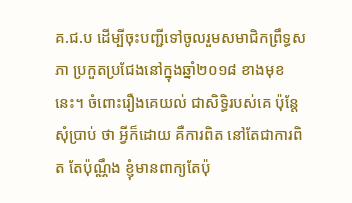គ.ជ.ប ដើម្បីចុះបញ្ជីទៅចូលរួមសមាជិកព្រឹទ្ធសភា ប្រកួតប្រជែងនៅក្នុងឆ្នាំ២០១៨ ខាងមុខនេះ។ ចំពោះរឿងគេយល់ ជាសិទ្ធិរបស់គេ ប៉ុន្តែសុំប្រាប់ ថា អ្វីក៏ដោយ គឺការពិត នៅតែជាការពិត តែប៉ុណ្ណឹង ខ្ញុំមានពាក្យតែប៉ុ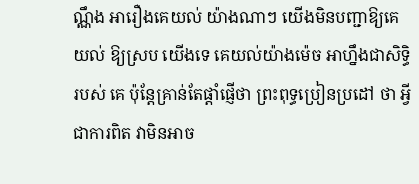ណ្ណឹង អារឿងគេយល់ យ៉ាងណាៗ យើងមិនបញ្ជាឱ្យគេយល់ ឱ្យស្រប យើងទេ គេយល់យ៉ាងម៉េច អាហ្នឹងជាសិទ្ធិរបស់ គេ ប៉ុន្តែគ្រាន់តែផ្តាំផ្ញើថា ព្រះពុទ្ធប្រៀនប្រដៅ ថា អ្វីជាការពិត វាមិនអាច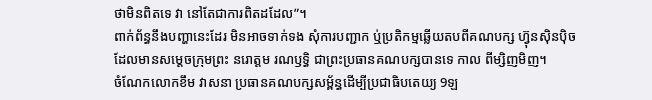ថាមិនពិតទេ វា នៅតែជាការពិតដដែល”។
ពាក់ព័ន្ធនឹងបញ្ហានេះដែរ មិនអាចទាក់ទង សុំការបញ្ជាក ឬ់ប្រតិកម្មឆ្លើយតបពីគណបក្ស ហ៊្វុនស៊ិនប៉ិច ដែលមានសម្តេចក្រុមព្រះ នរោត្តម រណឫទ្ធិ ជាព្រះប្រធានគណបក្សបានទេ កាល ពីម្សិញមិញ។
ចំណែកលោកខឹម វាសនា ប្រធានគណបក្សសម្ព័ន្ធដើម្បីប្រជាធិបតេយ្យ 9ឡ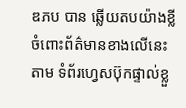ឌភប បាន ឆ្លើយតបយ៉ាងខ្លីចំពោះព័ត៌មានខាងលើនេះ តាម ទំព័រហ្វេសប៊ុកផ្ទាល់ខ្លួ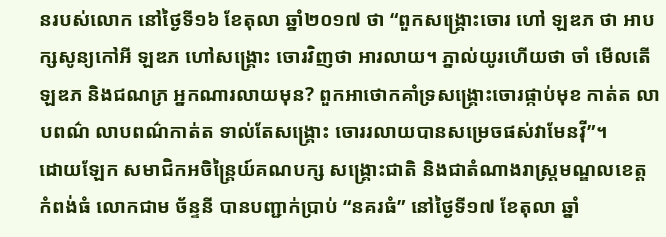នរបស់លោក នៅថ្ងៃទី១៦ ខែតុលា ឆ្នាំ២០១៧ ថា “ពួកសង្គ្រោះចោរ ហៅ ឡឌភ ថា អាបក្សសូន្យកៅអី ឡឌភ ហៅសង្គ្រោះ ចោរវិញថា អារលាយ។ ភ្នាល់យូរហើយថា ចាំ មើលតើ ឡឌភ និងជណភ្រ អ្នកណារលាយមុន? ពួកអាថោកគាំទ្រសង្គ្រោះចោរផ្កាប់មុខ កាត់ត លាបពណ៌ លាបពណ៌កាត់ត ទាល់តែសង្គ្រោះ ចោររលាយបានសម្រេចផស់វាមែនវ៉ី”។
ដោយឡែក សមាជិកអចិន្ត្រៃយ៍គណបក្ស សង្គ្រោះជាតិ និងជាតំណាងរាស្ត្រមណ្ឌលខេត្ត កំពង់ធំ លោកជាម ច័ន្ទនី បានបញ្ជាក់ប្រាប់ “នគរធំ” នៅថ្ងៃទី១៧ ខែតុលា ឆ្នាំ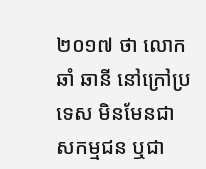២០១៧ ថា លោកឆាំ ឆានី នៅក្រៅប្រទេស មិនមែនជា សកម្មជន ឬជា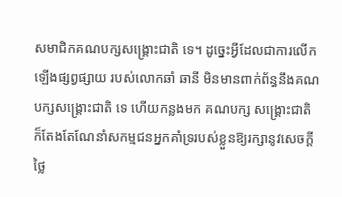សមាជិកគណបក្សសង្គ្រោះជាតិ ទេ។ ដូច្នេះអ្វីដែលជាការលើកឡើងផ្សព្វផ្សាយ របស់លោកឆាំ ឆានី មិនមានពាក់ព័ន្ធនឹងគណបក្សសង្គ្រោះជាតិ ទេ ហើយកន្លងមក គណបក្ស សង្គ្រោះជាតិ ក៏តែងតែណែនាំសកម្មជនអ្នកគាំទ្ររបស់ខ្លួនឱ្យរក្សានូវសេចក្តីថ្លៃ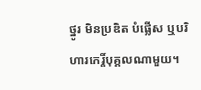ថ្នូរ មិនប្រឌិត បំផ្លើស ឬបរិហារកេរ្តិ៍បុគ្គលណាមួយ។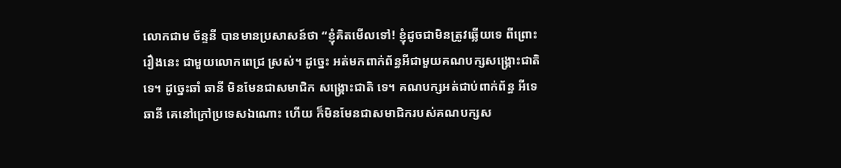លោកជាម ច័ន្ទនី បានមានប្រសាសន៍ថា “ខ្ញុំគិតមើលទៅ! ខ្ញុំដូចជាមិនត្រូវឆ្លើយទេ ពីព្រោះ រឿងនេះ ជាមួយលោកពេជ្រ ស្រស់។ ដូច្នេះ អត់មកពាក់ព័ន្ធអីជាមួយគណបក្សសង្គ្រោះជាតិ ទេ។ ដូច្នេះឆាំ ឆានី មិនមែនជាសមាជិក សង្គ្រោះជាតិ ទេ។ គណបក្សអត់ជាប់ពាក់ព័ន្ធ អីទេ ឆានី គេនៅក្រៅប្រទេសឯណោះ ហើយ ក៏មិនមែនជាសមាជិករបស់គណបក្សស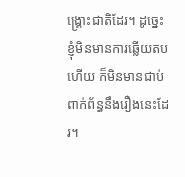ង្គ្រោះជាតិដែរ។ ដូច្នេះខ្ញុំមិនមានការឆ្លើយតប ហើយ ក៏មិនមានជាប់ពាក់ព័ន្ធនឹងរឿងនេះដែរ។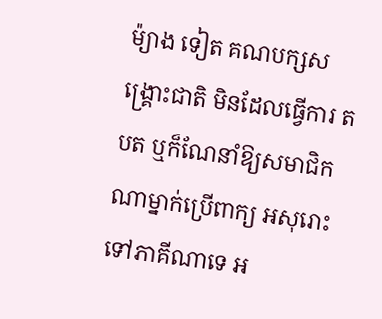ម៉្យាង ទៀត គណបក្សសង្គ្រោះជាតិ មិនដែលធ្វើការ តបត ឬក៏ណែនាំឱ្យសមាជិកណាម្នាក់ប្រើពាក្យ អសុរោះទៅភាគីណាទេ អ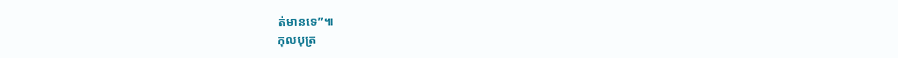ត់មានទេ”៕
កុលបុត្រ